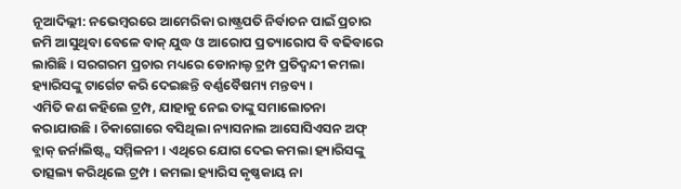ନୂଆଦିଲ୍ଲୀ: ନଭେମ୍ବରରେ ଆମେରିକା ରାଷ୍ଟ୍ରପତି ନିର୍ବାଚନ ପାଇଁ ପ୍ରଚାର ଜମି ଆସୁଥିବା ବେଳେ ବାକ୍ ଯୁଦ୍ଧ ଓ ଆରୋପ ପ୍ରତ୍ୟାରୋପ ବି ବଢିବାରେ ଲାଗିଛି । ସରଗରମ ପ୍ରଚାର ମଧ୍ୟରେ ଡୋନାଲ୍ଡ ଟ୍ରମ୍ପ ପ୍ରତିଦ୍ୱନ୍ଦୀ କମଲା ହ୍ୟାରିସଙ୍କୁ ଟାର୍ଗେଟ କରି ଦେଇଛନ୍ତି ବର୍ଣ୍ଣବୈଷମ୍ୟ ମନ୍ତବ୍ୟ ।
ଏମିତି କଣ କହିଲେ ଟ୍ରମ୍ପ, ଯାହାକୁ ନେଇ ତାଙ୍କୁ ସମାଲୋଚନା କରାଯାଉଛି । ଚିକାଗୋରେ ବସିଥିଲା ନ୍ୟାସନାଲ ଆସୋସିଏସନ ଅଫ୍ ବ୍ଲାକ୍ ଜର୍ନାଲିଷ୍ଟ୍ସ ସମ୍ମିଳନୀ । ଏଥିରେ ଯୋଗ ଦେଇ କମଲା ହ୍ୟାରିସଙ୍କୁ ତାତ୍ସଲ୍ୟ କରିଥିଲେ ଟ୍ରମ୍ପ । କମଲା ହ୍ୟାରିସ କୃଷ୍ଣକାୟ ନା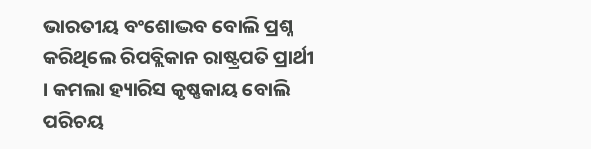ଭାରତୀୟ ବଂଶୋଦ୍ଭବ ବୋଲି ପ୍ରଶ୍ନ କରିଥିଲେ ରିପବ୍ଲିକାନ ରାଷ୍ଟ୍ରପତି ପ୍ରାର୍ଥୀ । କମଲା ହ୍ୟାରିସ କୃଷ୍ଣକାୟ ବୋଲି ପରିଚୟ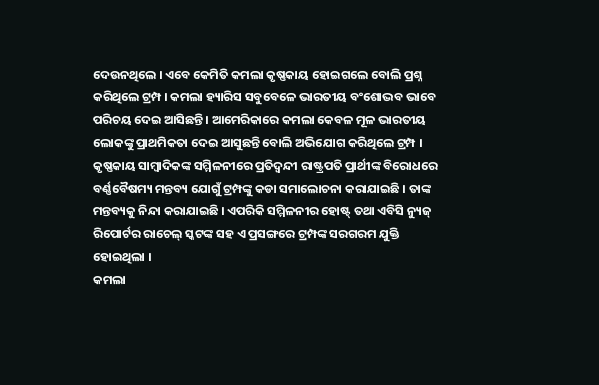ଦେଉନଥିଲେ । ଏବେ କେମିତି କମଲା କୃଷ୍ଣକାୟ ହୋଇଗଲେ ବୋଲି ପ୍ରଶ୍ନ କରିଥିଲେ ଟ୍ରମ୍ପ । କମଲା ହ୍ୟାରିସ ସବୁବେଳେ ଭାରତୀୟ ବଂଶୋଦ୍ଭବ ଭାବେ ପରିଚୟ ଦେଇ ଆସିଛନ୍ତି । ଆମେରିକାରେ କମଲା କେବଳ ମୂଳ ଭାରତୀୟ ଲୋକଙ୍କୁ ପ୍ରାଥମିକତା ଦେଇ ଆସୁଛନ୍ତି ବୋଲି ଅଭିଯୋଗ କରିଥିଲେ ଟ୍ରମ୍ପ ।
କୃଷ୍ଣକାୟ ସାମ୍ବାଦିକଙ୍କ ସମ୍ମିଳନୀରେ ପ୍ରତିଦ୍ୱନ୍ଦୀ ରାଷ୍ଟ୍ରପତି ପ୍ରାର୍ଥୀଙ୍କ ବିରୋଧରେ ବର୍ଣ୍ଣବୈଷମ୍ୟ ମନ୍ତବ୍ୟ ଯୋଗୁଁ ଟ୍ରମ୍ପଙ୍କୁ କଡା ସମାଲୋଚନା କରାଯାଇଛି । ତାଙ୍କ ମନ୍ତବ୍ୟକୁ ନିନ୍ଦା କରାଯାଇଛି । ଏପରିକି ସମ୍ମିଳନୀର ହୋଷ୍ଟ୍ ତଥା ଏବିସି ନ୍ୟୁଜ୍ ରିପୋର୍ଟର ରାଚେଲ୍ ସ୍କଟଙ୍କ ସହ ଏ ପ୍ରସଙ୍ଗରେ ଟ୍ରମ୍ପଙ୍କ ସରଗରମ ଯୁକ୍ତି ହୋଇଥିଲା ।
କମଲା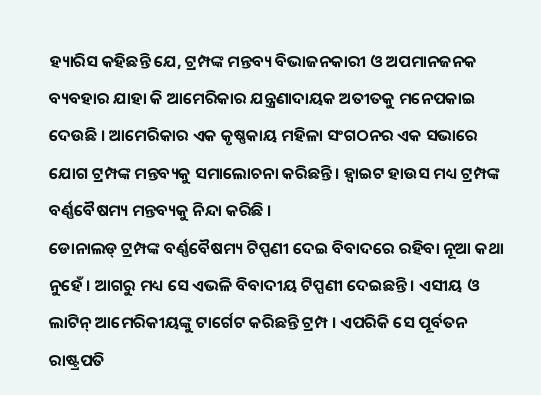ହ୍ୟାରିସ କହିଛନ୍ତି ଯେ, ଟ୍ରମ୍ପଙ୍କ ମନ୍ତବ୍ୟ ବିଭାଜନକାରୀ ଓ ଅପମାନଜନକ ବ୍ୟବହାର ଯାହା କି ଆମେରିକାର ଯନ୍ତ୍ରଣାଦାୟକ ଅତୀତକୁ ମନେପକାଇ ଦେଉଛି । ଆମେରିକାର ଏକ କୃଷ୍ଣକାୟ ମହିଳା ସଂଗଠନର ଏକ ସଭାରେ ଯୋଗ ଟ୍ରମ୍ପଙ୍କ ମନ୍ତବ୍ୟକୁ ସମାଲୋଚନା କରିଛନ୍ତି । ହ୍ୱାଇଟ ହାଉସ ମଧ୍ୟ ଟ୍ରମ୍ପଙ୍କ ବର୍ଣ୍ଣବୈଷମ୍ୟ ମନ୍ତବ୍ୟକୁ ନିନ୍ଦା କରିଛି ।
ଡୋନାଲଡ୍ ଟ୍ରମ୍ପଙ୍କ ବର୍ଣ୍ଣବୈଷମ୍ୟ ଟିପ୍ପଣୀ ଦେଇ ବିବାଦରେ ରହିବା ନୂଆ କଥା ନୁହେଁ । ଆଗରୁ ମଧ୍ୟ ସେ ଏଭଳି ବିବାଦୀୟ ଟିପ୍ପଣୀ ଦେଇଛନ୍ତି । ଏସୀୟ ଓ ଲାଟିନ୍ ଆମେରିକୀୟଙ୍କୁ ଟାର୍ଗେଟ କରିଛନ୍ତି ଟ୍ରମ୍ପ । ଏପରିକି ସେ ପୂର୍ବତନ ରାଷ୍ଟ୍ରପତି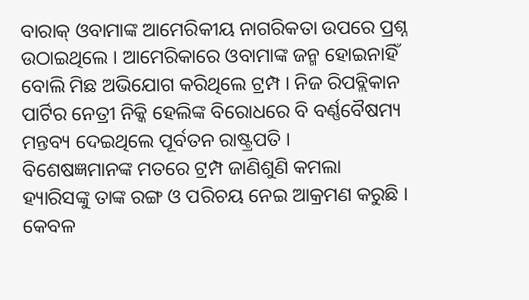ବାରାକ୍ ଓବାମାଙ୍କ ଆମେରିକୀୟ ନାଗରିକତା ଉପରେ ପ୍ରଶ୍ନ ଉଠାଇଥିଲେ । ଆମେରିକାରେ ଓବାମାଙ୍କ ଜନ୍ମ ହୋଇନାହିଁ ବୋଲି ମିଛ ଅଭିଯୋଗ କରିଥିଲେ ଟ୍ରମ୍ପ । ନିଜ ରିପବ୍ଲିକାନ ପାର୍ଟିର ନେତ୍ରୀ ନିକ୍କି ହେଲିଙ୍କ ବିରୋଧରେ ବି ବର୍ଣ୍ଣବୈଷମ୍ୟ ମନ୍ତବ୍ୟ ଦେଇଥିଲେ ପୂର୍ବତନ ରାଷ୍ଟ୍ରପତି ।
ବିଶେଷଜ୍ଞମାନଙ୍କ ମତରେ ଟ୍ରମ୍ପ ଜାଣିଶୁଣି କମଲା ହ୍ୟାରିସଙ୍କୁ ତାଙ୍କ ରଙ୍ଗ ଓ ପରିଚୟ ନେଇ ଆକ୍ରମଣ କରୁଛି । କେବଳ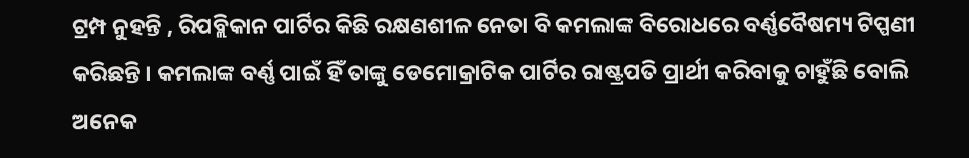ଟ୍ରମ୍ପ ନୁହନ୍ତି , ରିପବ୍ଲିକାନ ପାର୍ଟିର କିଛି ରକ୍ଷଣଶୀଳ ନେତା ବି କମଲାଙ୍କ ବିରୋଧରେ ବର୍ଣ୍ଣବୈଷମ୍ୟ ଟିପ୍ପଣୀ କରିଛନ୍ତି । କମଲାଙ୍କ ବର୍ଣ୍ଣ ପାଇଁ ହିଁ ତାଙ୍କୁ ଡେମୋକ୍ରାଟିକ ପାର୍ଟିର ରାଷ୍ଟ୍ରପତି ପ୍ରାର୍ଥୀ କରିବାକୁ ଚାହୁଁଛି ବୋଲି ଅନେକ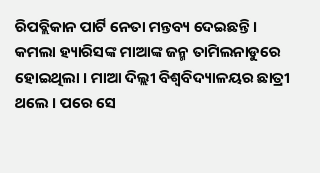ରିପବ୍ଲିକାନ ପାର୍ଟି ନେତା ମନ୍ତବ୍ୟ ଦେଇଛନ୍ତି ।
କମଲା ହ୍ୟାରିସଙ୍କ ମାଆଙ୍କ ଜନ୍ମ ତାମିଲନାଡୁରେ ହୋଇଥିଲା । ମାଆ ଦିଲ୍ଲୀ ବିଶ୍ୱବିଦ୍ୟାଳୟର ଛାତ୍ରୀ ଥଲେ । ପରେ ସେ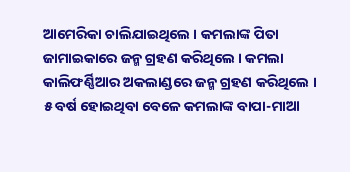ଆମେରିକା ଚାଲିଯାଇଥିଲେ । କମଲାଙ୍କ ପିତା ଜାମାଇକାରେ ଜନ୍ମ ଗ୍ରହଣ କରିଥିଲେ । କମଲା କାଲିଫର୍ଣ୍ଣିଆର ଅକଲାଣ୍ଡରେ ଜନ୍ମ ଗ୍ରହଣ କରିଥିଲେ । ୫ ବର୍ଷ ହୋଇଥିବା ବେଳେ କମଲାଙ୍କ ବାପା-ମାଆ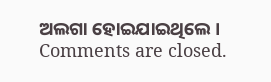ଅଲଗା ହୋଇଯାଇଥିଲେ ।
Comments are closed.